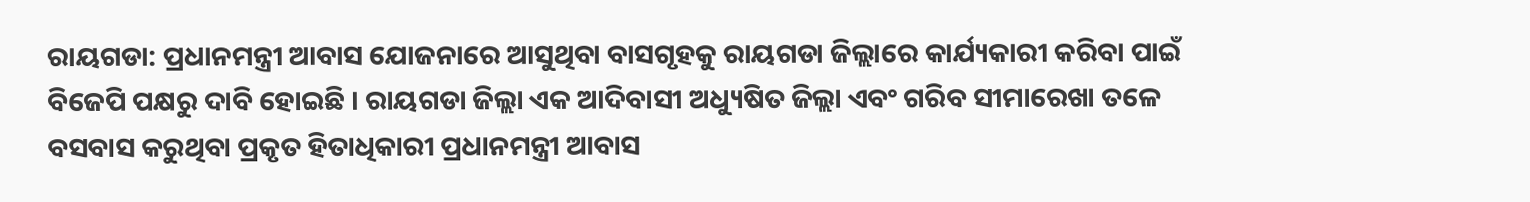ରାୟଗଡା: ପ୍ରଧାନମନ୍ତ୍ରୀ ଆବାସ ଯୋଜନାରେ ଆସୁଥିବା ବାସଗୃହକୁ ରାୟଗଡା ଜିଲ୍ଲାରେ କାର୍ଯ୍ୟକାରୀ କରିବା ପାଇଁ ବିଜେପି ପକ୍ଷରୁ ଦାବି ହୋଇଛି । ରାୟଗଡା ଜିଲ୍ଲା ଏକ ଆଦିବାସୀ ଅଧ୍ୟୁଷିତ ଜିଲ୍ଲା ଏବଂ ଗରିବ ସୀମାରେଖା ତଳେ ବସବାସ କରୁଥିବା ପ୍ରକୃତ ହିତାଧିକାରୀ ପ୍ରଧାନମନ୍ତ୍ରୀ ଆବାସ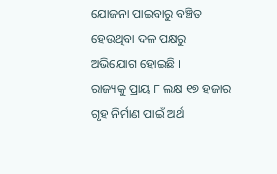ଯୋଜନା ପାଇବାରୁ ବଞ୍ଚିତ ହେଉଥିବା ଦଳ ପକ୍ଷରୁ ଅଭିଯୋଗ ହୋଇଛି ।
ରାଜ୍ୟକୁ ପ୍ରାୟ ୮ ଲକ୍ଷ ୧୭ ହଜାର ଗୃହ ନିର୍ମାଣ ପାଇଁ ଅର୍ଥ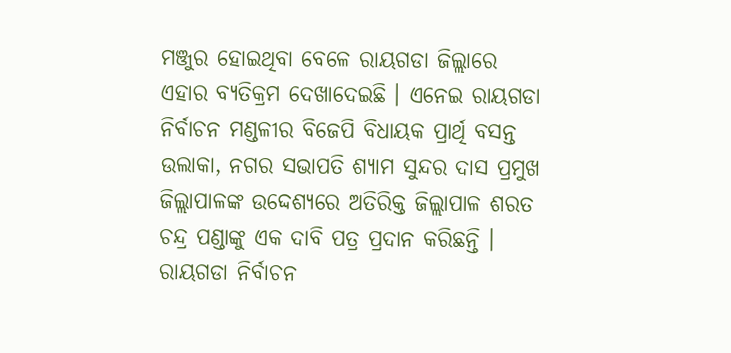ମଞ୍ଜୁର ହୋଇଥିବା ବେଳେ ରାୟଗଡା ଜିଲ୍ଲାରେ ଏହାର ବ୍ୟତିକ୍ରମ ଦେଖାଦେଇଛି । ଏନେଇ ରାୟଗଡା ନିର୍ବାଚନ ମଣ୍ଡଳୀର ବିଜେପି ବିଧାୟକ ପ୍ରାର୍ଥି ବସନ୍ତ ଉଲାକା, ନଗର ସଭାପତି ଶ୍ୟାମ ସୁନ୍ଦର ଦାସ ପ୍ରମୁଖ ଜିଲ୍ଲାପାଳଙ୍କ ଉଦ୍ଦେଶ୍ୟରେ ଅତିରିକ୍ତ ଜିଲ୍ଲାପାଳ ଶରତ ଚନ୍ଦ୍ର ପଣ୍ଡାଙ୍କୁ ଏକ ଦାବି ପତ୍ର ପ୍ରଦାନ କରିଛନ୍ତି । ରାୟଗଡା ନିର୍ବାଚନ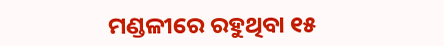ମଣ୍ଡଳୀରେ ରହୁଥିବା ୧୫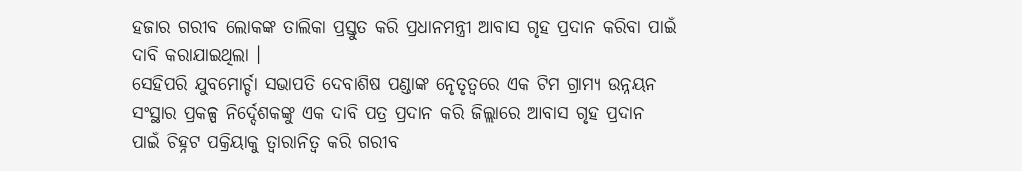ହଜାର ଗରୀବ ଲୋକଙ୍କ ତାଲିକା ପ୍ରସ୍ତୁତ କରି ପ୍ରଧାନମନ୍ତ୍ରୀ ଆବାସ ଗୃହ ପ୍ରଦାନ କରିବା ପାଇଁ ଦାବି କରାଯାଇଥିଲା ।
ସେହିପରି ଯୁବମୋର୍ଚ୍ଚା ସଭାପତି ଦେବାଶିଷ ପଣ୍ଡାଙ୍କ ନେୃତୃତ୍ବରେ ଏକ ଟିମ ଗ୍ରାମ୍ୟ ଉନ୍ନୟନ ସଂସ୍ଥାର ପ୍ରକଳ୍ପ ନିର୍ଦ୍ଦେଶକଙ୍କୁ ଏକ ଦାବି ପତ୍ର ପ୍ରଦାନ କରି ଜିଲ୍ଲାରେ ଆବାସ ଗୃହ ପ୍ରଦାନ ପାଇଁ ଚିହ୍ନଟ ପକ୍ରିୟାକୁ ତ୍ବାରାନିତ୍ବ କରି ଗରୀବ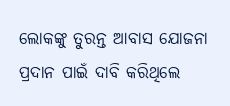ଲୋକଙ୍କୁ ତୁରନ୍ତ ଆବାସ ଯୋଜନା ପ୍ରଦାନ ପାଇଁ ଦାବି କରିଥିଲେ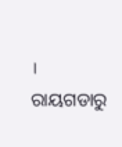।
ରାୟଗଡାରୁ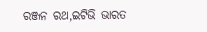ରଞ୍ଜନ ରଥ,ଇଟିଭି ଭାରତ